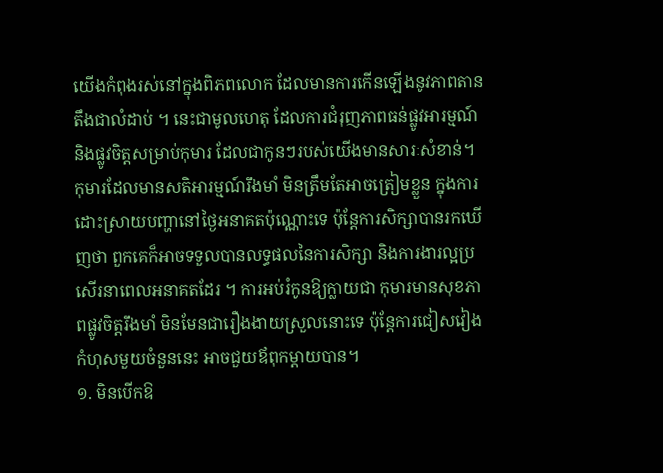យើងកំពុងរស់នៅក្នុងពិភពលោក ដែលមានការកើនឡើងនូវភាពតានតឹងជាលំដាប់ ។ នេះជាមូលហេតុ ដែលការជំរុញភាពធន់ផ្លូវអារម្មណ៍ និងផ្លូវចិត្តសម្រាប់កុមារ ដែលជាកូនៗរបស់យើងមានសារៈសំខាន់។ កុមារដែលមានសតិអារម្មណ៍រឹងមាំ មិនត្រឹមតែអាចត្រៀមខ្លួន ក្នុងការដោះស្រាយបញ្ហានៅថ្ងៃអនាគតប៉ុណ្ណោះទេ ប៉ុន្តែការសិក្សាបានរកឃើញថា ពួកគេក៏អាចទទួលបានលទ្ធផលនៃការសិក្សា និងការងារល្អប្រសើរនាពេលអនាគតដែរ ។ ការអប់រំកូនឱ្យក្លាយជា កុមារមានសុខភាពផ្លូវចិត្តរឹងមាំ មិនមែនជារឿងងាយស្រួលនោះទេ ប៉ុន្តែការជៀសវៀងកំហុសមួយចំនួននេះ អាចជួយឪពុកម្ដាយបាន។
១. មិនបើកឱ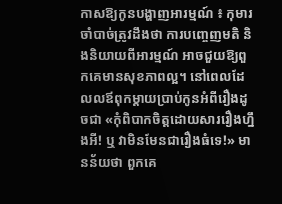កាសឱ្យកូនបង្ហាញអារម្មណ៍ ៖ កុមារចាំបាច់ត្រូវដឹងថា ការបញ្ចេញមតិ និងនិយាយពីអារម្មណ៍ អាចជួយឱ្យពួកគេមានសុខភាពល្អ។ នៅពេលដែលលឪពុកម្ដាយប្រាប់កូនអំពីរឿងដូចជា «កុំពិបាកចិត្ដដោយសាររឿងហ្នឹងអី! ឬ វាមិនមែនជារឿងធំទេ!» មានន័យថា ពួកគេ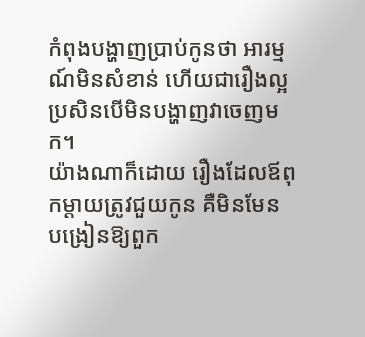កំពុងបង្ហាញប្រាប់កូនថា អារម្មណ៍មិនសំខាន់ ហើយជារឿងល្អប្រសិនបើមិនបង្ហាញវាចេញមក។
យ៉ាងណាក៏ដោយ រឿងដែលឪពុកម្ដាយត្រូវជួយកូន គឺមិនមែន បង្រៀនឱ្យពួក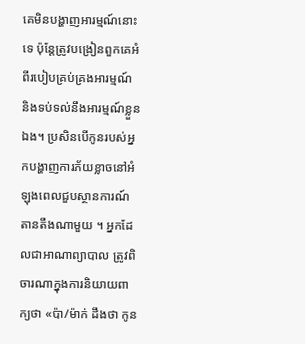គេមិនបង្ហាញអារម្មណ៍នោះទេ ប៉ុន្តែត្រូវបង្រៀនពួកគេអំពីរបៀបគ្រប់គ្រងអារម្មណ៍ និងទប់ទល់នឹងអារម្មណ៍ខ្លួនឯង។ ប្រសិនបើកូនរបស់អ្នកបង្ហាញការភ័យខ្លាចនៅអំឡុងពេលជួបស្ថានការណ៍តានតឹងណាមួយ ។ អ្នកដែលជាអាណាព្យាបាល ត្រូវពិចារណាក្នុងការនិយាយពាក្យថា «ប៉ា/ម៉ាក់ ដឹងថា កូន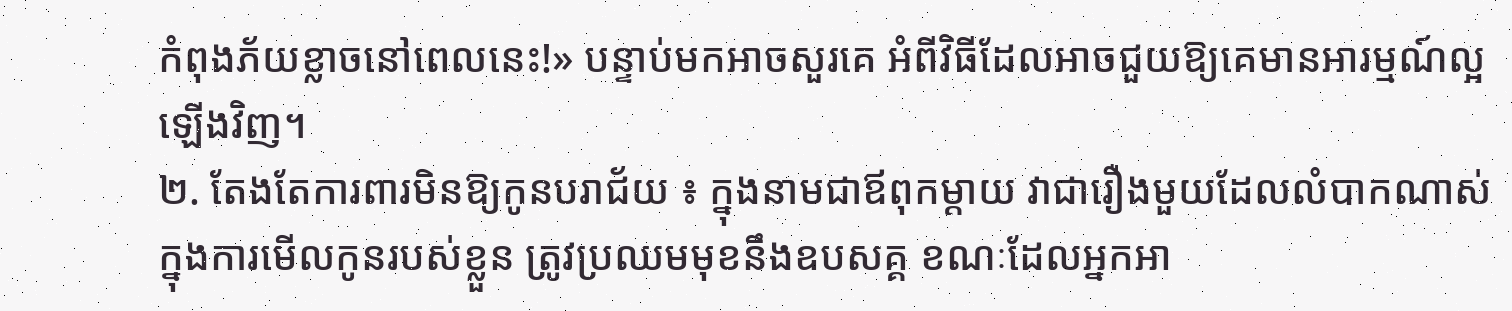កំពុងភ័យខ្លាចនៅពេលនេះ!» បន្ទាប់មកអាចសួរគេ អំពីវិធីដែលអាចជួយឱ្យគេមានអារម្មណ៍ល្អឡើងវិញ។
២. តែងតែការពារមិនឱ្យកូនបរាជ័យ ៖ ក្នុងនាមជាឪពុកម្ដាយ វាជារឿងមួយដែលលំបាកណាស់ ក្នុងការមើលកូនរបស់ខ្លួន ត្រូវប្រឈមមុខនឹងឧបសគ្គ ខណៈដែលអ្នកអា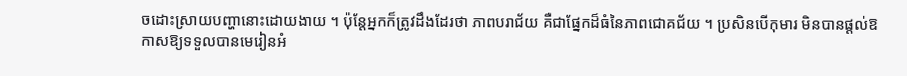ចដោះស្រាយបញ្ហានោះដោយងាយ ។ ប៉ុន្តែអ្នកក៏ត្រូវដឹងដែរថា ភាពបរាជ័យ គឺជាផ្នែកដ៏ធំនៃភាពជោគជ័យ ។ ប្រសិនបើកុមារ មិនបានផ្ដល់ឱកាសឱ្យទទួលបានមេរៀនអំ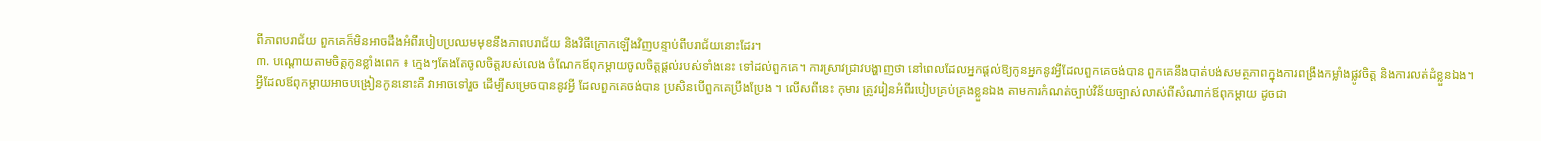ពីភាពបរាជ័យ ពួកគេក៏មិនអាចដឹងអំពីរបៀបប្រឈមមុខនឹងភាពបរាជ័យ និងវិធីក្រោកឡើងវិញបន្ទាប់ពីបរាជ័យនោះដែរ។
៣. បណ្ដោយតាមចិត្តកូនខ្លាំងពេក ៖ ក្មេងៗតែងតែចូលចិត្តរបស់លេង ចំណែកឪពុកម្ដាយចូលចិត្តផ្ដល់របស់ទាំងនេះ ទៅដល់ពួកគេ។ ការស្រាវជ្រាវបង្ហាញថា នៅពេលដែលអ្នកផ្ដល់ឱ្យកូនអ្នកនូវអ្វីដែលពួកគេចង់បាន ពួកគេនឹងបាត់បង់សមត្ថភាពក្នុងការពង្រឹងកម្លាំងផ្លូវចិត្ត និងការលត់ដំខ្លួនឯង។
អ្វីដែលឪពុកម្ដាយអាចបង្រៀនកូននោះគឺ វាអាចទៅរួច ដើម្បីសម្រេចបាននូវអ្វី ដែលពួកគេចង់បាន ប្រសិនបើពួកគេប្រឹងប្រែង ។ លើសពីនេះ កុមារ ត្រូវរៀនអំពីរបៀបគ្រប់គ្រងខ្លួនឯង តាមការកំណត់ច្បាប់វិន័យច្បាស់លាស់ពីសំណាក់ឪពុកម្ដាយ ដូចជា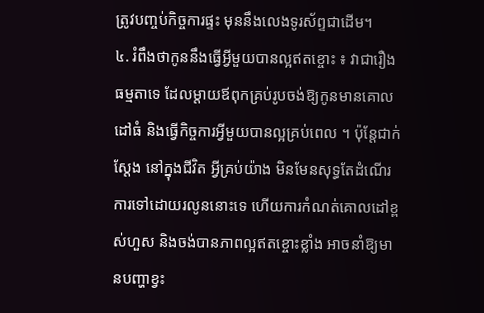ត្រូវបញ្ចប់កិច្ចការផ្ទះ មុននឹងលេងទូរស័ព្ទជាដើម។
៤. រំពឹងថាកូននឹងធ្វើអ្វីមួយបានល្អឥតខ្ចោះ ៖ វាជារឿងធម្មតាទេ ដែលម្ដាយឪពុកគ្រប់រូបចង់ឱ្យកូនមានគោលដៅធំ និងធ្វើកិច្ចការអ្វីមួយបានល្អគ្រប់ពេល ។ ប៉ុន្តែជាក់ស្ដែង នៅក្នុងជីវិត អ្វីគ្រប់យ៉ាង មិនមែនសុទ្ធតែដំណើរការទៅដោយរលូននោះទេ ហើយការកំណត់គោលដៅខ្ពស់ហួស និងចង់បានភាពល្អឥតខ្ចោះខ្លាំង អាចនាំឱ្យមានបញ្ហាខ្វះ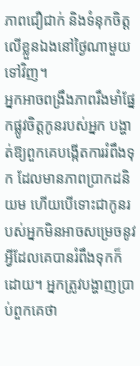ភាពជឿជាក់ និងទំនុកចិត្តលើខ្លួនឯងនៅថ្ងៃណាមួយទៅវិញ។
អ្នកអាចពង្រឹងភាពរឹងមាំផ្នែកផ្លូវចិត្តកូនរបស់អ្នក បង្ហាត់ឱ្យពួកគេបង្កើតការរំពឹងទុក ដែលមានភាពប្រាកដនិយម ហើយបើទោះជាកូនរបស់អ្នកមិនអាចសម្រេចនូវអ្វីដែលគេបានរំពឹងទុកក៏ដោយ។ អ្នកត្រូវបង្ហាញប្រាប់ពួកគេថា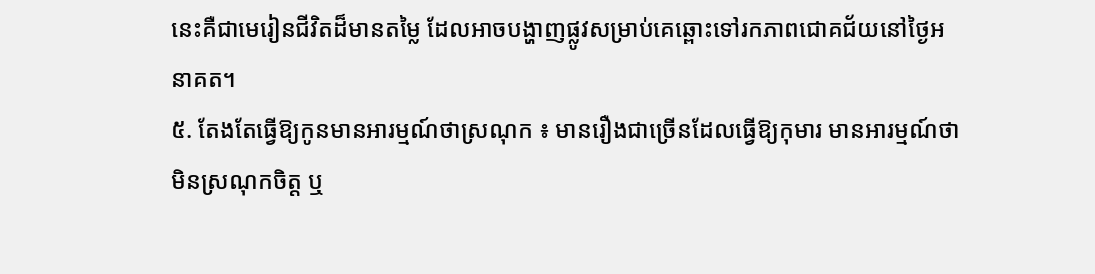នេះគឺជាមេរៀនជីវិតដ៏មានតម្លៃ ដែលអាចបង្ហាញផ្លូវសម្រាប់គេឆ្ពោះទៅរកភាពជោគជ័យនៅថ្ងៃអនាគត។
៥. តែងតែធ្វើឱ្យកូនមានអារម្មណ៍ថាស្រណុក ៖ មានរឿងជាច្រើនដែលធ្វើឱ្យកុមារ មានអារម្មណ៍ថា មិនស្រណុកចិត្ត ឬ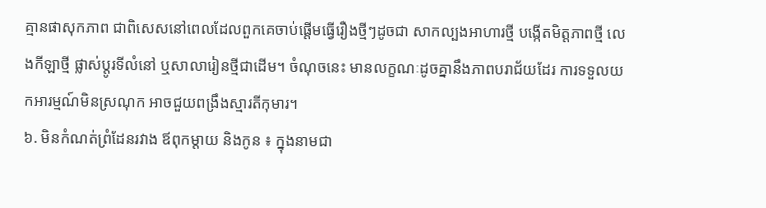គ្មានផាសុកភាព ជាពិសេសនៅពេលដែលពួកគេចាប់ផ្ដើមធ្វើរឿងថ្មីៗដូចជា សាកល្បងអាហារថ្មី បង្កើតមិត្តភាពថ្មី លេងកីឡាថ្មី ផ្លាស់ប្ដូរទីលំនៅ ឬសាលារៀនថ្មីជាដើម។ ចំណុចនេះ មានលក្ខណៈដូចគ្នានឹងភាពបរាជ័យដែរ ការទទួលយកអារម្មណ៍មិនស្រណុក អាចជួយពង្រឹងស្មារតីកុមារ។
៦. មិនកំណត់ព្រំដែនរវាង ឪពុកម្ដាយ និងកូន ៖ ក្នុងនាមជា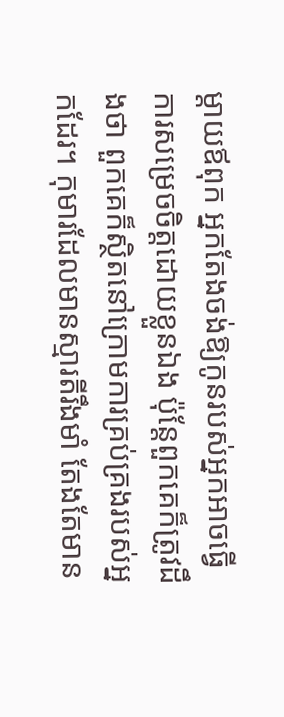ម្តាយឪពុក អ្នកតែងចង់ឱ្យកូនរបស់អ្នកអាចធ្វើការសម្រេចចិត្តដោយខ្លួនឯង ប៉ុន្តែពួកគេក៏ត្រូវដឹងថា ពួកគេក៏ស្ថិតនៅក្រោមការគ្រប់គ្រងរបស់អ្នកដែរ។ កុមារដែលមានស្មារតីរឹងមាំ តែងតែមាន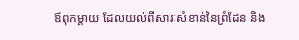ឪពុកម្ដាយ ដែលយល់ពីសារៈសំខាន់នៃព្រំដែន និង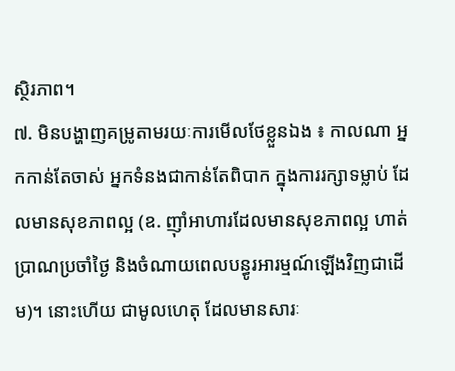ស្ថិរភាព។
៧. មិនបង្ហាញគម្រូតាមរយៈការមើលថែខ្លួនឯង ៖ កាលណា អ្នកកាន់តែចាស់ អ្នកទំនងជាកាន់តែពិបាក ក្នុងការរក្សាទម្លាប់ ដែលមានសុខភាពល្អ (ឧ. ញ៉ាំអាហារដែលមានសុខភាពល្អ ហាត់ប្រាណប្រចាំថ្ងៃ និងចំណាយពេលបន្ធូរអារម្មណ៍ឡើងវិញជាដើម)។ នោះហើយ ជាមូលហេតុ ដែលមានសារៈ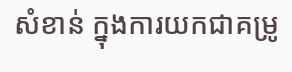សំខាន់ ក្នុងការយកជាគម្រូ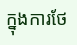ក្នុងការថែ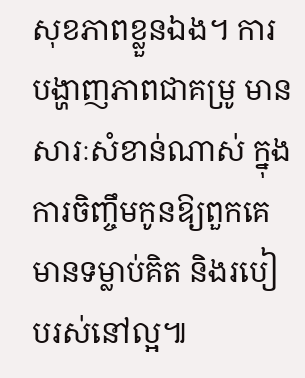សុខភាពខ្លួនឯង។ ការបង្ហាញភាពជាគម្រូ មានសារៈសំខាន់ណាស់ ក្នុងការចិញ្ចឹមកូនឱ្យពួកគេមានទម្លាប់គិត និងរបៀបរស់នៅល្អ៕